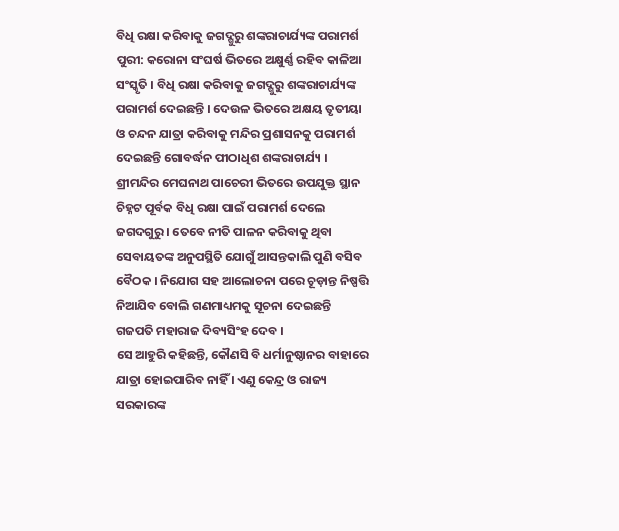ବିଧି ରକ୍ଷା କରିବାକୁ ଜଗଦ୍ଗୁରୁ ଶଙ୍କରାଚାର୍ଯ୍ୟଙ୍କ ପରାମର୍ଶ
ପୁରୀ: କରୋନା ସଂଘର୍ଷ ଭିତରେ ଅକ୍ଷୁର୍ଣ୍ଣ ରହିବ କାଳିଆ ସଂସ୍କୃତି । ବିଧି ରକ୍ଷା କରିବାକୁ ଜଗଦ୍ଗୁରୁ ଶଙ୍କରାଚାର୍ଯ୍ୟଙ୍କ ପରାମର୍ଶ ଦେଇଛନ୍ତି । ଦେଉଳ ଭିତରେ ଅକ୍ଷୟ ତୃତୀୟା ଓ ଚନ୍ଦନ ଯାତ୍ରା କରିବାକୁ ମନ୍ଦିର ପ୍ରଶାସନକୁ ପରାମର୍ଶ ଦେଇଛନ୍ତି ଗୋବର୍ଦ୍ଧନ ପୀଠାଧିଶ ଶଙ୍କରାଚାର୍ଯ୍ୟ । ଶ୍ରୀମନ୍ଦିର ମେଘନାଥ ପାଚେରୀ ଭିତରେ ଉପଯୁକ୍ତ ସ୍ଥାନ ଚିହ୍ନଟ ପୂର୍ବକ ବିଧି ରକ୍ଷା ପାଇଁ ପରାମର୍ଶ ଦେଲେ ଜଗଦଗୁରୁ । ତେବେ ନୀତି ପାଳନ କରିବାକୁ ଥିବା ସେବାୟତଙ୍କ ଅନୁପସ୍ଥିତି ଯୋଗୁଁ ଆସନ୍ତକାଲି ପୁଣି ବସିବ ବୈଠକ । ନିଯୋଗ ସହ ଆଲୋଚନା ପରେ ଚୂଡ଼ାନ୍ତ ନିଷ୍ପତ୍ତି ନିଆଯିବ ବୋଲି ଗଣମାଧ୍ୟମକୁ ସୂଚନା ଦେଇଛନ୍ତି ଗଜପତି ମହାରାଜ ଦିବ୍ୟସିଂହ ଦେବ ।
ସେ ଆହୁରି କହିଛନ୍ତି, କୌଣସି ବି ଧର୍ମାନୁଷ୍ଠାନର ବାହାରେ ଯାତ୍ରା ହୋଇପାରିବ ନାହିଁ । ଏଣୁ କେନ୍ଦ୍ର ଓ ରାଜ୍ୟ ସରକାରଙ୍କ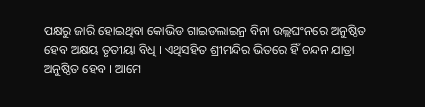ପକ୍ଷରୁ ଜାରି ହୋଇଥିବା କୋଭିଡ ଗାଇଡଲାଇନ୍ର ବିନା ଉଲ୍ଲଘଂନରେ ଅନୁଷ୍ଠିତ ହେବ ଅକ୍ଷୟ ତୃତୀୟା ବିଧି । ଏଥିସହିତ ଶ୍ରୀମନ୍ଦିର ଭିତରେ ହିଁ ଚନ୍ଦନ ଯାତ୍ରା ଅନୁଷ୍ଠିତ ହେବ । ଆମେ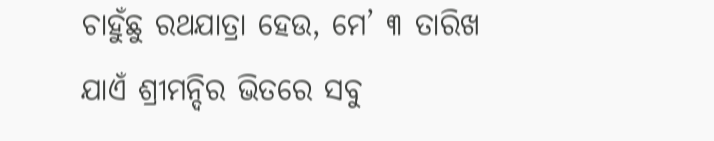ଚାହୁଁଛୁ ରଥଯାତ୍ରା ହେଉ, ମେ’ ୩ ତାରିଖ ଯାଏଁ ଶ୍ରୀମନ୍ଦିର ଭିତରେ ସବୁ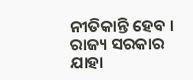ନୀତିକାନ୍ତି ହେବ । ରାଜ୍ୟ ସରକାର ଯାହା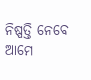ନିଷ୍ପତ୍ତି ନେବେ ଆମେ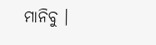ମାନିବୁ ।